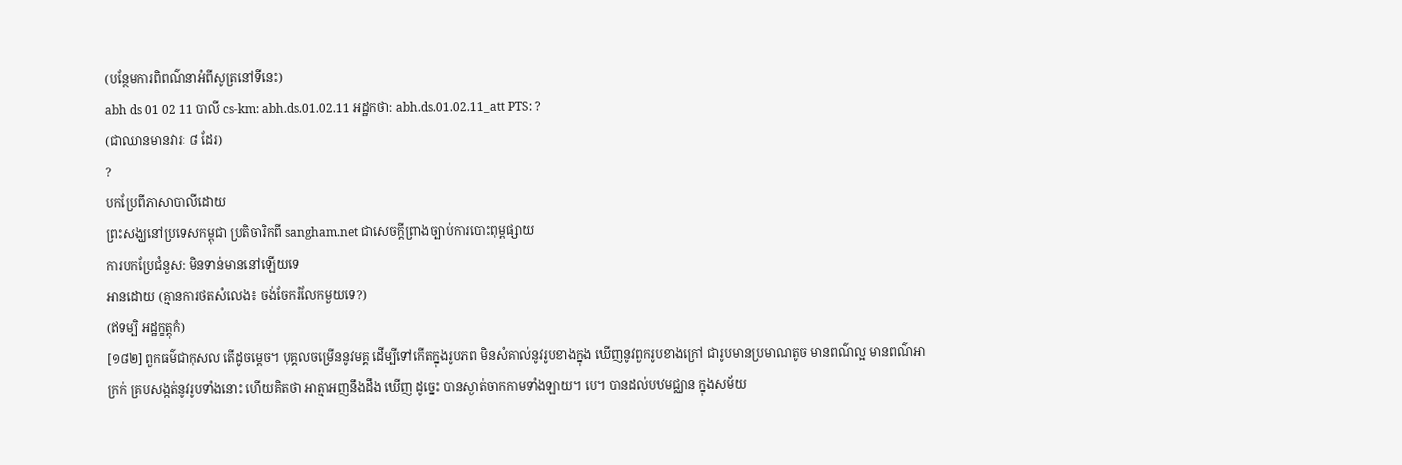(បន្ថែមការពិពណ៌នាអំពីសូត្រនៅទីនេះ)
abh ds 01 02 11 បាលី cs-km: abh.ds.01.02.11 អដ្ឋកថា: abh.ds.01.02.11_att PTS: ?
(ជាឈានមានវារៈ ៨ ដែរ)
?
បកប្រែពីភាសាបាលីដោយ
ព្រះសង្ឃនៅប្រទេសកម្ពុជា ប្រតិចារិកពី sangham.net ជាសេចក្តីព្រាងច្បាប់ការបោះពុម្ពផ្សាយ
ការបកប្រែជំនួស: មិនទាន់មាននៅឡើយទេ
អានដោយ (គ្មានការថតសំលេង៖ ចង់ចែករំលែកមួយទេ?)
(ឥទម្បិ អដ្ឋក្ខត្តុកំ)
[១៨២] ពួកធម៌ជាកុសល តើដូចម្តេច។ បុគ្គលចម្រើននូវមគ្គ ដើម្បីទៅកើតក្នុងរូបភព មិនសំគាល់នូវរូបខាងក្នុង ឃើញនូវពួករូបខាងក្រៅ ជារូបមានប្រមាណតូច មានពណ៌ល្អ មានពណ៌អាក្រក់ គ្របសង្កត់នូវរូបទាំងនោះ ហើយគិតថា អាត្មាអញនឹងដឹង ឃើញ ដូច្នេះ បានស្ងាត់ចាកកាមទាំងឡាយ។ បេ។ បានដល់បឋមជ្ឈាន ក្នុងសម័យ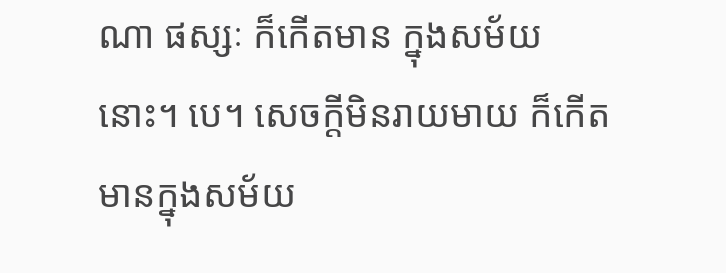ណា ផស្សៈ ក៏កើតមាន ក្នុងសម័យនោះ។ បេ។ សេចក្តីមិនរាយមាយ ក៏កើតមានក្នុងសម័យ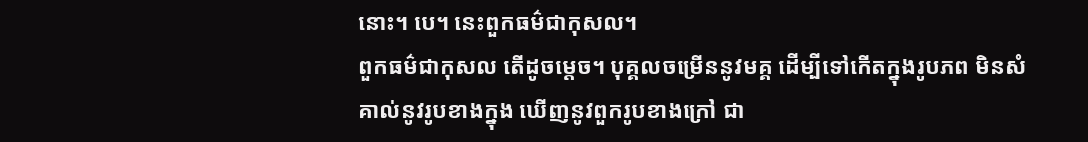នោះ។ បេ។ នេះពួកធម៌ជាកុសល។
ពួកធម៌ជាកុសល តើដូចម្តេច។ បុគ្គលចម្រើននូវមគ្គ ដើម្បីទៅកើតក្នុងរូបភព មិនសំគាល់នូវរូបខាងក្នុង ឃើញនូវពួករូបខាងក្រៅ ជា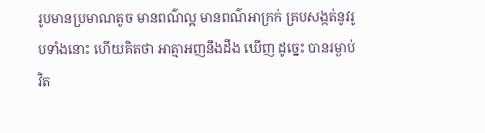រូបមានប្រមាណតូច មានពណ៌ល្អ មានពណ៌អាក្រក់ គ្របសង្កត់នូវរូបទាំងនោះ ហើយគិតថា អាត្មាអញនឹងដឹង ឃើញ ដូច្នេះ បានរម្ងាប់វិត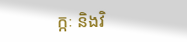ក្កៈ និងវិ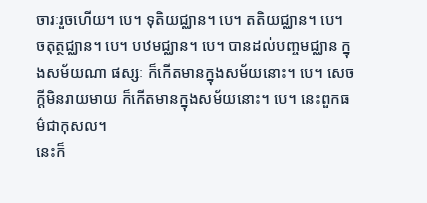ចារៈរួចហើយ។ បេ។ ទុតិយជ្ឈាន។ បេ។ តតិយជ្ឈាន។ បេ។ ចតុត្ថជ្ឈាន។ បេ។ បឋមជ្ឈាន។ បេ។ បានដល់បញ្ចមជ្ឈាន ក្នុងសម័យណា ផស្សៈ ក៏កើតមានក្នុងសម័យនោះ។ បេ។ សេចក្តីមិនរាយមាយ ក៏កើតមានក្នុងសម័យនោះ។ បេ។ នេះពួកធម៌ជាកុសល។
នេះក៏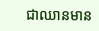ជាឈានមាន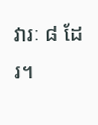វារៈ ៨ ដែរ។